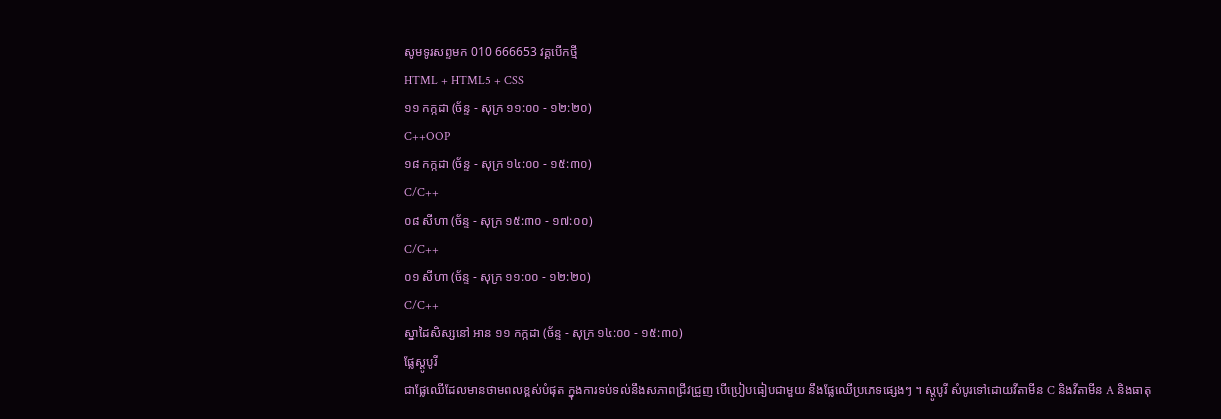សូមទូរសព្ទមក 010 666653 វគ្គបើកថ្មី
HTML + HTML5 + CSS
១១ កក្កដា (ច័ន្ទ - សុក្រ ១១:០០ - ១២:២០)
C++OOP
១៨ កក្កដា (ច័ន្ទ - សុក្រ ១៤:០០ - ១៥:៣០)
C/C++
០៨ សីហា (ច័ន្ទ - សុក្រ ១៥:៣០ - ១៧:០០)
C/C++
០១ សីហា (ច័ន្ទ - សុក្រ ១១:០០ - ១២:២០)
C/C++
ស្នាដៃសិស្សនៅ អាន ១១ កក្កដា (ច័ន្ទ - សុក្រ ១៤:០០ - ១៥:៣០)
ផ្លែស្តូបូរី
ជាផ្លែឈើដែលមានថាមពលខ្ពស់បំផុត ក្នុងការទប់ទល់នឹងសភាពជ្រីវជ្រួញ បើប្រៀបធៀបជាមួយ នឹងផ្លែឈើប្រភេទផ្សេងៗ ។ ស្តូបូរី សំបូរទៅដោយវីតាមីន C និងវីតាមីន A និងធាតុ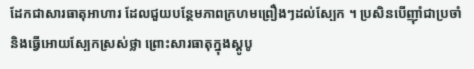ដែកជាសារធាតុអាហារ ដែលជួយបន្ថែមភាពក្រហមព្រឿងៗដល់ស្បែក ។ ប្រសិនបើញ៉ាំជាប្រចាំ និងធ្វើអោយស្បែកស្រស់ថ្លា ព្រោះសារធាតុក្នុងស្តូបូ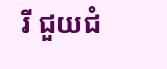រី ជួយជំ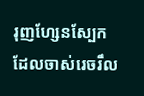រុញហ្សែនស្បែក ដែលចាស់រេចរឹល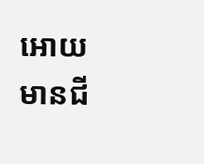អោយមានជី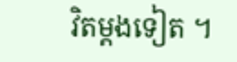វិតម្តងទៀត ។